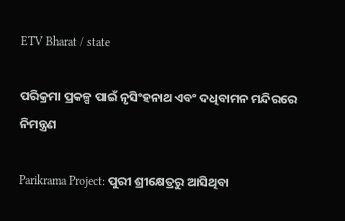ETV Bharat / state

ପରିକ୍ରମା ପ୍ରକଳ୍ପ ପାଇଁ ନୃସିଂହନାଥ ଏବଂ ଦଧିବାମନ ମନ୍ଦିରରେ ନିମନ୍ତ୍ରଣ

Parikrama Project: ପୁରୀ ଶ୍ରୀକ୍ଷେତ୍ରରୁ ଆସିଥିବା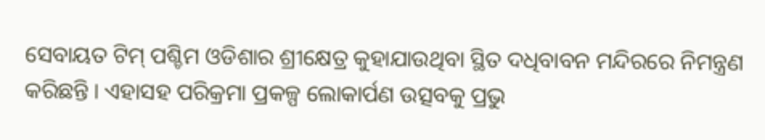ସେବାୟତ ଟିମ୍ ପଶ୍ଚିମ ଓଡିଶାର ଶ୍ରୀକ୍ଷେତ୍ର କୁହାଯାଉଥିବା ସ୍ଥିତ ଦଧିବାବନ ମନ୍ଦିରରେ ନିମନ୍ତ୍ରଣ କରିଛନ୍ତି । ଏହାସହ ପରିକ୍ରମା ପ୍ରକଳ୍ପ ଲୋକାର୍ପଣ ଉତ୍ସବକୁ ପ୍ରଭୁ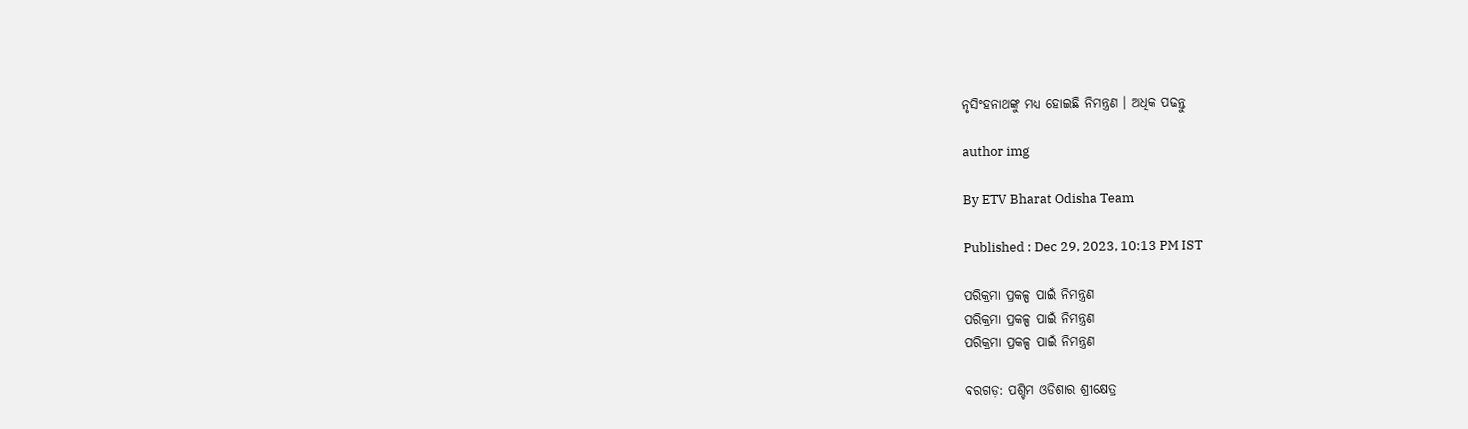ନୃସିଂହନାଥଙ୍କୁ ମଧ୍ୟ ହୋଇଛି ନିମନ୍ତ୍ରଣ । ଅଧିକ ପଢନ୍ତୁ

author img

By ETV Bharat Odisha Team

Published : Dec 29, 2023, 10:13 PM IST

ପରିକ୍ରମା ପ୍ରକଳ୍ପ ପାଇଁ ନିମନ୍ତ୍ରଣ
ପରିକ୍ରମା ପ୍ରକଳ୍ପ ପାଇଁ ନିମନ୍ତ୍ରଣ
ପରିକ୍ରମା ପ୍ରକଳ୍ପ ପାଇଁ ନିମନ୍ତ୍ରଣ

ବରଗଡ଼: ପଶ୍ଚିମ ଓଡିଶାର ଶ୍ରୀକ୍ଷେତ୍ର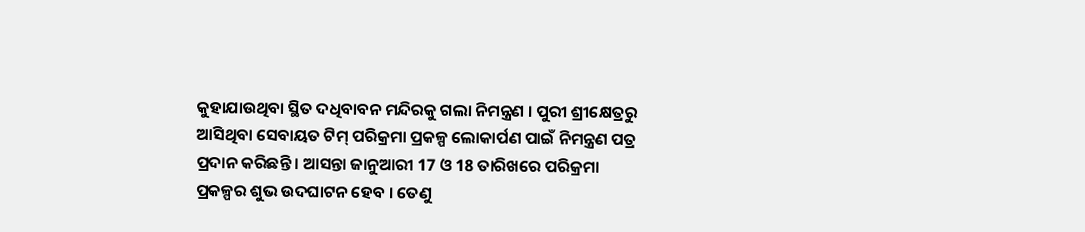କୁହାଯାଉଥିବା ସ୍ଥିତ ଦଧିବାବନ ମନ୍ଦିରକୁ ଗଲା ନିମନ୍ତ୍ରଣ । ପୁରୀ ଶ୍ରୀକ୍ଷେତ୍ରରୁ ଆସିଥିବା ସେବାୟତ ଟିମ୍ ପରିକ୍ରମା ପ୍ରକଳ୍ପ ଲୋକାର୍ପଣ ପାଇଁ ନିମନ୍ତ୍ରଣ ପତ୍ର ପ୍ରଦାନ କରିଛନ୍ତି । ଆସନ୍ତା ଜାନୁଆରୀ 17 ଓ 18 ତାରିଖରେ ପରିକ୍ରମା ପ୍ରକଳ୍ପର ଶୁଭ ଉଦଘାଟନ ହେବ । ତେଣୁ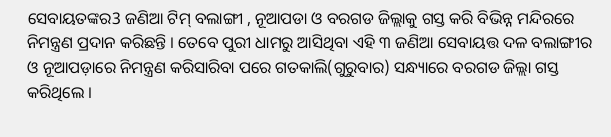ସେବାୟତଙ୍କର3 ଜଣିଆ ଟିମ୍ ବଲାଙ୍ଗୀ , ନୂଆପଡା ଓ ବରଗଡ ଜିଲ୍ଲାକୁ ଗସ୍ତ କରି ବିଭିନ୍ନ ମନ୍ଦିରରେ ନିମନ୍ତ୍ରଣ ପ୍ରଦାନ କରିଛନ୍ତି । ତେବେ ପୁରୀ ଧାମରୁ ଆସିଥିବା ଏହି ୩ ଜଣିଆ ସେବାୟତ୍ତ ଦଳ ବଲାଙ୍ଗୀର ଓ ନୂଆପଡ଼ାରେ ନିମନ୍ତ୍ରଣ କରିସାରିବା ପରେ ଗତକାଲି(ଗୁରୁବାର) ସନ୍ଧ୍ୟାରେ ବରଗଡ ଜିଲ୍ଲା ଗସ୍ତ କରିଥିଲେ ।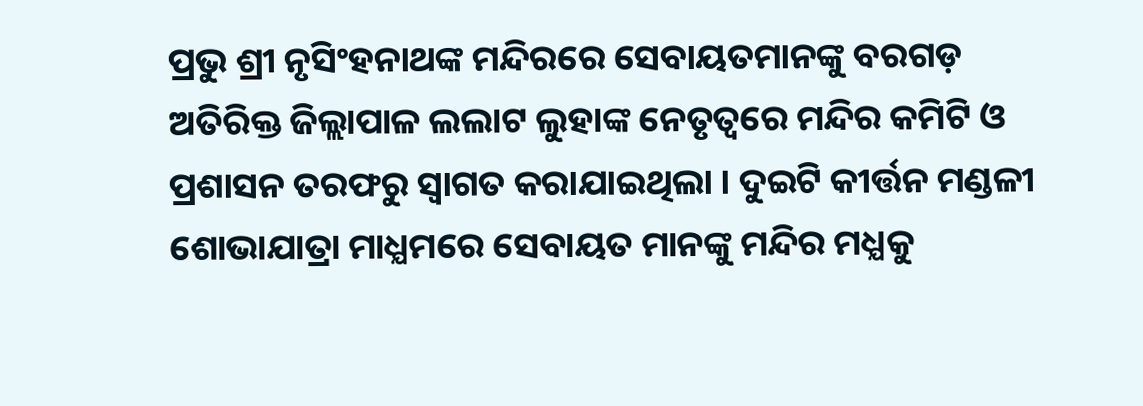ପ୍ରଭୁ ଶ୍ରୀ ନୃସିଂହନାଥଙ୍କ ମନ୍ଦିରରେ ସେବାୟତମାନଙ୍କୁ ବରଗଡ଼ ଅତିରିକ୍ତ ଜିଲ୍ଲାପାଳ ଲଲାଟ ଲୁହାଙ୍କ ନେତୃତ୍ବରେ ମନ୍ଦିର କମିଟି ଓ ପ୍ରଶାସନ ତରଫରୁ ସ୍ବାଗତ କରାଯାଇଥିଲା । ଦୁଇଟି କୀର୍ତ୍ତନ ମଣ୍ଡଳୀ ଶୋଭାଯାତ୍ରା ମାଧ୍ଯମରେ ସେବାୟତ ମାନଙ୍କୁ ମନ୍ଦିର ମଧ୍ଯକୁ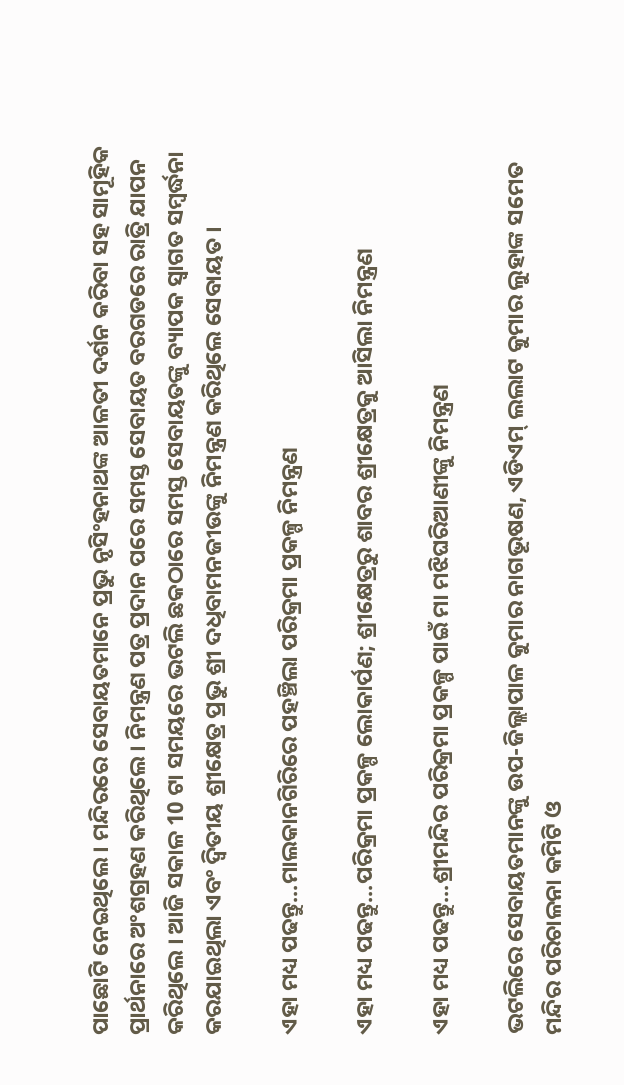ପାଛୋଟି ନେଇଥିଲେ । ମନ୍ଦିରରେ ସେବାୟତମାନେ ପ୍ରଭୁ ନୃସିଂହନାଥଙ୍କ ଆଳତୀ ଦର୍ଶନ କରିବା ସହ ସାମୂହିକ ପ୍ରାର୍ଥନାରେ ଅଂଶଗ୍ରହଣ କରିଥିଲେ । ନିମନ୍ତ୍ରଣ ପତ୍ର ପ୍ରଦାନ ପରେ ସମସ୍ତ ସେବାୟତ ବରଗଡରେ ରାତ୍ରି ଯାପନ କରିଥିଲେ । ଆଜି ସକାଳ 10 ଟା ସମୟରେ ଭଟଲି ଛକଠାରେ ସମସ୍ତ ସେବାୟତଙ୍କୁ ବ୍ୟାପକ ସ୍ଵାଗତ ସମ୍ବର୍ଦ୍ଧନା କରଯାଇଥିଲା ଏବଂ ଦ୍ଵିତୀୟ ଶ୍ରୀକ୍ଷେତ୍ର ପ୍ରଭୁ ଶ୍ରୀ ଦଧିବାମନଜୀଉଙ୍କୁ ନିମନ୍ତ୍ରଣ କରିଥିଲେ ସେବାୟତ ।

ଏହା ମଧ୍ୟ ପଢନ୍ତୁ...ମାଲକାନଗିରିରେ ପହଞ୍ଚିଲା ପରିକ୍ରମା ପ୍ରକଳ୍ପ ନିମନ୍ତ୍ରଣ

ଏହା ମଧ୍ୟ ପଢନ୍ତୁ...ପରିକ୍ରମା ପ୍ରକଳ୍ପ ଲୋକାର୍ପଣ; ଶ୍ରୀକ୍ଷେତ୍ରରୁ ଶାବର ଶ୍ରୀକ୍ଷେତ୍ରକୁ ଆସିଲା ନିମନ୍ତ୍ରଣ

ଏହା ମଧ୍ୟ ପଢନ୍ତୁ...ଶ୍ରୀମନ୍ଦିର ପରିକ୍ରମା ପ୍ରକଳ୍ପ ପାଇଁ ମା ମଝିଘରିଆଣୀଙ୍କୁ ନିମନ୍ତ୍ରଣ

ଭଟଲିରେ ସେବାୟତମାନଙ୍କୁ ଉପ-ଜିଲ୍ଲାପାଳ କୁମାର ନାଗଭୂଷଣ, ଏଡିଏମ୍ ଲଲାଟ କୁମାର ଲୁହାଙ୍କ ସମେତ ମନ୍ଦିର ପରିଚାଳନା କମିଟି ଓ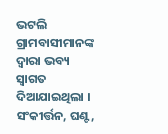ଭଟଲି ଗ୍ରାମବାସୀମାନଙ୍କ ଦ୍ୱାରା ଭବ୍ୟ ସ୍ୱାଗତ ଦିଆଯାଇଥିଲା । ସଂକୀର୍ତ୍ତନ, ଘଣ୍ଟ,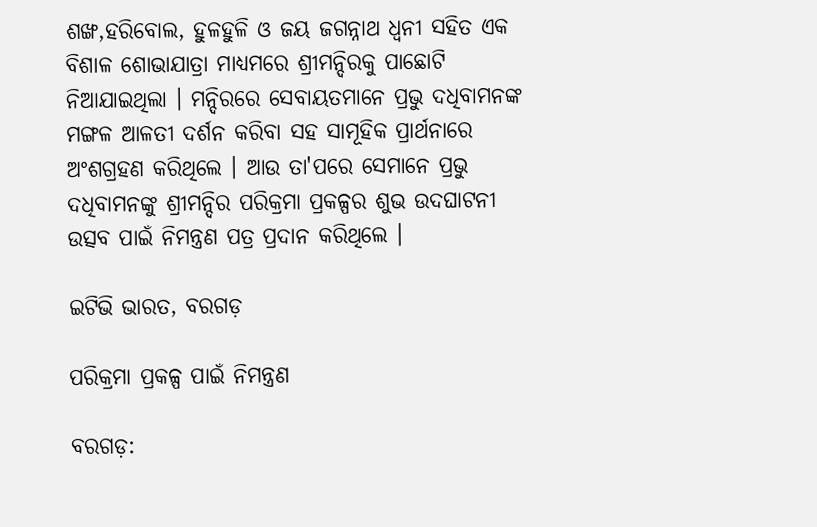ଶଙ୍ଖ,ହରିବୋଲ, ହୁଳହୁଳି ଓ ଜୟ ଜଗନ୍ନାଥ ଧ୍ୱନୀ ସହିତ ଏକ ବିଶାଳ ଶୋଭାଯାତ୍ରା ମାଧ୍ୟମରେ ଶ୍ରୀମନ୍ଦିରକୁ ପାଛୋଟି ନିଆଯାଇଥିଲା । ମନ୍ଦିରରେ ସେବାୟତମାନେ ପ୍ରଭୁ ଦଧିବାମନଙ୍କ ମଙ୍ଗଳ ଆଳତୀ ଦର୍ଶନ କରିବା ସହ ସାମୂହିକ ପ୍ରାର୍ଥନାରେ ଅଂଶଗ୍ରହଣ କରିଥିଲେ । ଆଉ ତା'ପରେ ସେମାନେ ପ୍ରଭୁ ଦଧିବାମନଙ୍କୁ ଶ୍ରୀମନ୍ଦିର ପରିକ୍ରମା ପ୍ରକଳ୍ପର ଶୁଭ ଉଦଘାଟନୀ ଉତ୍ସବ ପାଇଁ ନିମନ୍ତ୍ରଣ ପତ୍ର ପ୍ରଦାନ କରିଥିଲେ ।

ଇଟିଭି ଭାରତ, ବରଗଡ଼

ପରିକ୍ରମା ପ୍ରକଳ୍ପ ପାଇଁ ନିମନ୍ତ୍ରଣ

ବରଗଡ଼: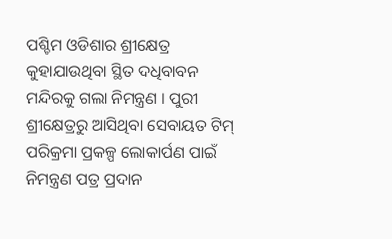ପଶ୍ଚିମ ଓଡିଶାର ଶ୍ରୀକ୍ଷେତ୍ର କୁହାଯାଉଥିବା ସ୍ଥିତ ଦଧିବାବନ ମନ୍ଦିରକୁ ଗଲା ନିମନ୍ତ୍ରଣ । ପୁରୀ ଶ୍ରୀକ୍ଷେତ୍ରରୁ ଆସିଥିବା ସେବାୟତ ଟିମ୍ ପରିକ୍ରମା ପ୍ରକଳ୍ପ ଲୋକାର୍ପଣ ପାଇଁ ନିମନ୍ତ୍ରଣ ପତ୍ର ପ୍ରଦାନ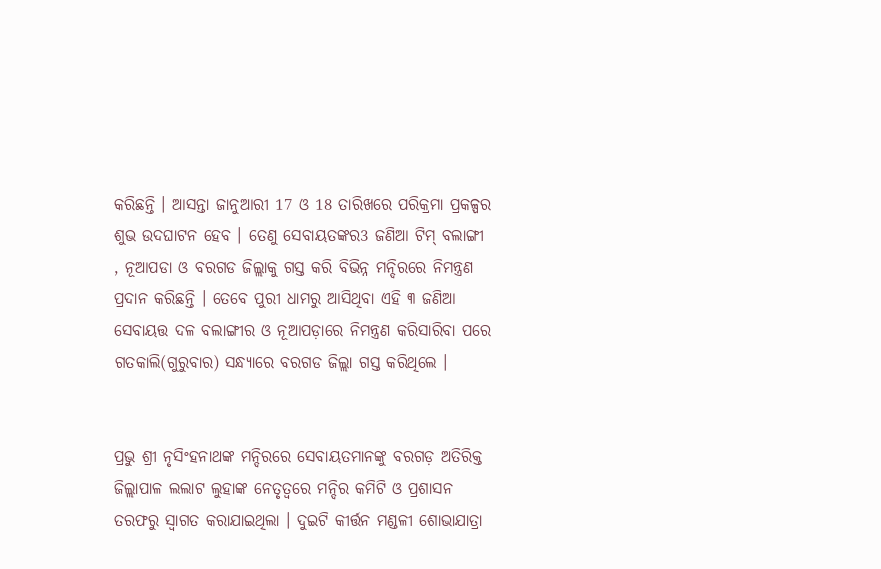କରିଛନ୍ତି । ଆସନ୍ତା ଜାନୁଆରୀ 17 ଓ 18 ତାରିଖରେ ପରିକ୍ରମା ପ୍ରକଳ୍ପର ଶୁଭ ଉଦଘାଟନ ହେବ । ତେଣୁ ସେବାୟତଙ୍କର3 ଜଣିଆ ଟିମ୍ ବଲାଙ୍ଗୀ , ନୂଆପଡା ଓ ବରଗଡ ଜିଲ୍ଲାକୁ ଗସ୍ତ କରି ବିଭିନ୍ନ ମନ୍ଦିରରେ ନିମନ୍ତ୍ରଣ ପ୍ରଦାନ କରିଛନ୍ତି । ତେବେ ପୁରୀ ଧାମରୁ ଆସିଥିବା ଏହି ୩ ଜଣିଆ ସେବାୟତ୍ତ ଦଳ ବଲାଙ୍ଗୀର ଓ ନୂଆପଡ଼ାରେ ନିମନ୍ତ୍ରଣ କରିସାରିବା ପରେ ଗତକାଲି(ଗୁରୁବାର) ସନ୍ଧ୍ୟାରେ ବରଗଡ ଜିଲ୍ଲା ଗସ୍ତ କରିଥିଲେ ।


ପ୍ରଭୁ ଶ୍ରୀ ନୃସିଂହନାଥଙ୍କ ମନ୍ଦିରରେ ସେବାୟତମାନଙ୍କୁ ବରଗଡ଼ ଅତିରିକ୍ତ ଜିଲ୍ଲାପାଳ ଲଲାଟ ଲୁହାଙ୍କ ନେତୃତ୍ବରେ ମନ୍ଦିର କମିଟି ଓ ପ୍ରଶାସନ ତରଫରୁ ସ୍ବାଗତ କରାଯାଇଥିଲା । ଦୁଇଟି କୀର୍ତ୍ତନ ମଣ୍ଡଳୀ ଶୋଭାଯାତ୍ରା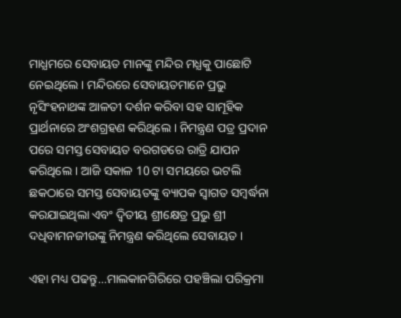ମାଧ୍ଯମରେ ସେବାୟତ ମାନଙ୍କୁ ମନ୍ଦିର ମଧ୍ଯକୁ ପାଛୋଟି ନେଇଥିଲେ । ମନ୍ଦିରରେ ସେବାୟତମାନେ ପ୍ରଭୁ ନୃସିଂହନାଥଙ୍କ ଆଳତୀ ଦର୍ଶନ କରିବା ସହ ସାମୂହିକ ପ୍ରାର୍ଥନାରେ ଅଂଶଗ୍ରହଣ କରିଥିଲେ । ନିମନ୍ତ୍ରଣ ପତ୍ର ପ୍ରଦାନ ପରେ ସମସ୍ତ ସେବାୟତ ବରଗଡରେ ରାତ୍ରି ଯାପନ କରିଥିଲେ । ଆଜି ସକାଳ 10 ଟା ସମୟରେ ଭଟଲି ଛକଠାରେ ସମସ୍ତ ସେବାୟତଙ୍କୁ ବ୍ୟାପକ ସ୍ଵାଗତ ସମ୍ବର୍ଦ୍ଧନା କରଯାଇଥିଲା ଏବଂ ଦ୍ଵିତୀୟ ଶ୍ରୀକ୍ଷେତ୍ର ପ୍ରଭୁ ଶ୍ରୀ ଦଧିବାମନଜୀଉଙ୍କୁ ନିମନ୍ତ୍ରଣ କରିଥିଲେ ସେବାୟତ ।

ଏହା ମଧ୍ୟ ପଢନ୍ତୁ...ମାଲକାନଗିରିରେ ପହଞ୍ଚିଲା ପରିକ୍ରମା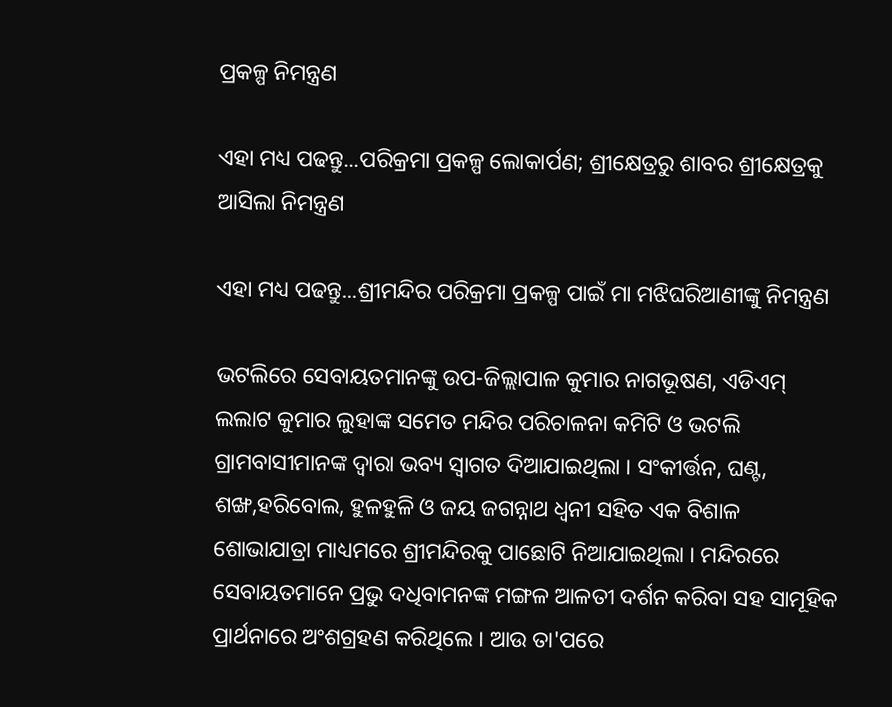ପ୍ରକଳ୍ପ ନିମନ୍ତ୍ରଣ

ଏହା ମଧ୍ୟ ପଢନ୍ତୁ...ପରିକ୍ରମା ପ୍ରକଳ୍ପ ଲୋକାର୍ପଣ; ଶ୍ରୀକ୍ଷେତ୍ରରୁ ଶାବର ଶ୍ରୀକ୍ଷେତ୍ରକୁ ଆସିଲା ନିମନ୍ତ୍ରଣ

ଏହା ମଧ୍ୟ ପଢନ୍ତୁ...ଶ୍ରୀମନ୍ଦିର ପରିକ୍ରମା ପ୍ରକଳ୍ପ ପାଇଁ ମା ମଝିଘରିଆଣୀଙ୍କୁ ନିମନ୍ତ୍ରଣ

ଭଟଲିରେ ସେବାୟତମାନଙ୍କୁ ଉପ-ଜିଲ୍ଲାପାଳ କୁମାର ନାଗଭୂଷଣ, ଏଡିଏମ୍ ଲଲାଟ କୁମାର ଲୁହାଙ୍କ ସମେତ ମନ୍ଦିର ପରିଚାଳନା କମିଟି ଓ ଭଟଲି ଗ୍ରାମବାସୀମାନଙ୍କ ଦ୍ୱାରା ଭବ୍ୟ ସ୍ୱାଗତ ଦିଆଯାଇଥିଲା । ସଂକୀର୍ତ୍ତନ, ଘଣ୍ଟ, ଶଙ୍ଖ,ହରିବୋଲ, ହୁଳହୁଳି ଓ ଜୟ ଜଗନ୍ନାଥ ଧ୍ୱନୀ ସହିତ ଏକ ବିଶାଳ ଶୋଭାଯାତ୍ରା ମାଧ୍ୟମରେ ଶ୍ରୀମନ୍ଦିରକୁ ପାଛୋଟି ନିଆଯାଇଥିଲା । ମନ୍ଦିରରେ ସେବାୟତମାନେ ପ୍ରଭୁ ଦଧିବାମନଙ୍କ ମଙ୍ଗଳ ଆଳତୀ ଦର୍ଶନ କରିବା ସହ ସାମୂହିକ ପ୍ରାର୍ଥନାରେ ଅଂଶଗ୍ରହଣ କରିଥିଲେ । ଆଉ ତା'ପରେ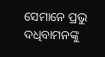ସେମାନେ ପ୍ରଭୁ ଦଧିବାମନଙ୍କୁ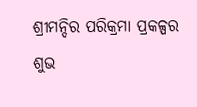ଶ୍ରୀମନ୍ଦିର ପରିକ୍ରମା ପ୍ରକଳ୍ପର ଶୁଭ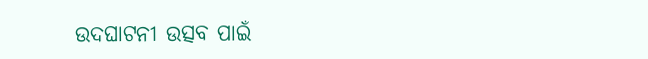ଉଦଘାଟନୀ ଉତ୍ସବ ପାଇଁ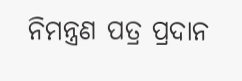ନିମନ୍ତ୍ରଣ ପତ୍ର ପ୍ରଦାନ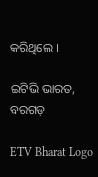କରିଥିଲେ ।

ଇଟିଭି ଭାରତ, ବରଗଡ଼

ETV Bharat Logo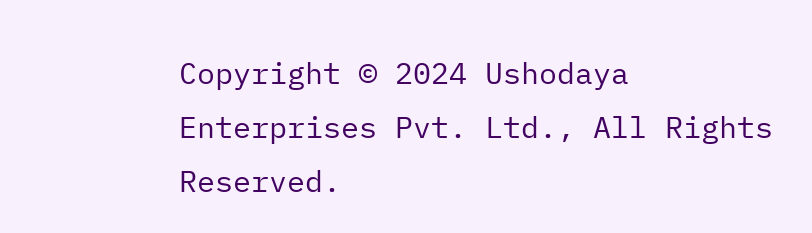Copyright © 2024 Ushodaya Enterprises Pvt. Ltd., All Rights Reserved.